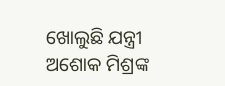ଖୋଲୁଛି ଯନ୍ତ୍ରୀ ଅଶୋକ ମିଶ୍ରଙ୍କ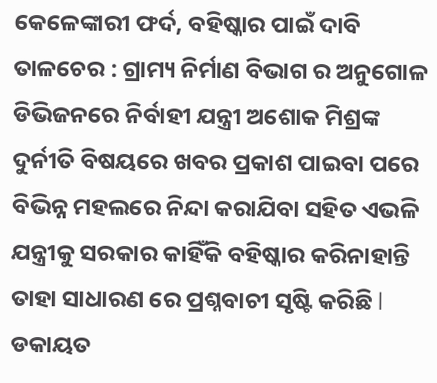କେଳେଙ୍କାରୀ ଫର୍ଦ, ବହିଷ୍କାର ପାଇଁ ଦାବି
ତାଳଚେର : ଗ୍ରାମ୍ୟ ନିର୍ମାଣ ବିଭାଗ ର ଅନୁଗୋଳ ଡିଭିଜନରେ ନିର୍ବାହୀ ଯନ୍ତ୍ରୀ ଅଶୋକ ମିଶ୍ରଙ୍କ ଦୁର୍ନୀତି ବିଷୟରେ ଖବର ପ୍ରକାଶ ପାଇବା ପରେ ବିଭିନ୍ନ ମହଲରେ ନିନ୍ଦା କରାଯିବା ସହିତ ଏଭଳି ଯନ୍ତ୍ରୀକୁ ସରକାର କାହିଁକି ବହିଷ୍କାର କରିନାହାନ୍ତି ତାହା ସାଧାରଣ ରେ ପ୍ରଶ୍ନବାଚୀ ସୃଷ୍ଟି କରିଛି l ଡକାୟତ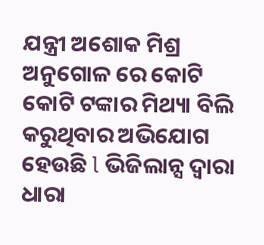ଯନ୍ତ୍ରୀ ଅଶୋକ ମିଶ୍ର ଅନୁଗୋଳ ରେ କୋଟି କୋଟି ଟଙ୍କାର ମିଥ୍ୟା ବିଲି କରୁଥିବାର ଅଭିଯୋଗ ହେଉଛି l ଭିଜିଲାନ୍ସ ଦ୍ୱାରା ଧାରା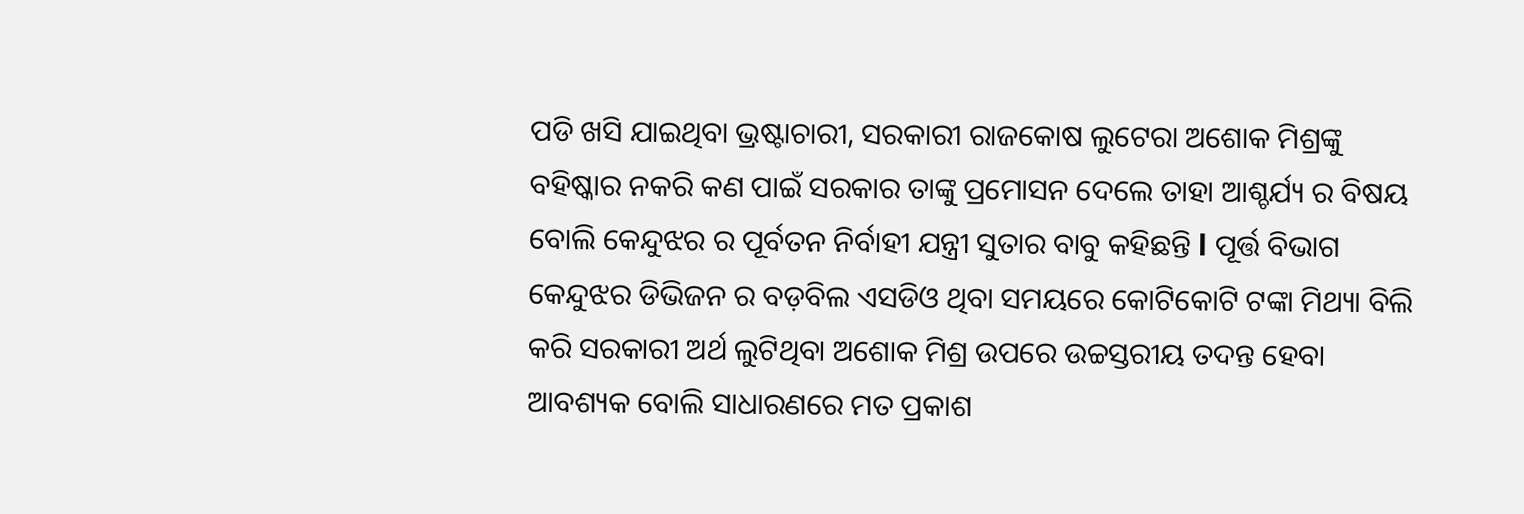ପଡି ଖସି ଯାଇଥିବା ଭ୍ରଷ୍ଟାଚାରୀ, ସରକାରୀ ରାଜକୋଷ ଲୁଟେରା ଅଶୋକ ମିଶ୍ରଙ୍କୁ ବହିଷ୍କାର ନକରି କଣ ପାଇଁ ସରକାର ତାଙ୍କୁ ପ୍ରମୋସନ ଦେଲେ ତାହା ଆଶ୍ଚର୍ଯ୍ୟ ର ବିଷୟ ବୋଲି କେନ୍ଦୁଝର ର ପୂର୍ବତନ ନିର୍ବାହୀ ଯନ୍ତ୍ରୀ ସୁତାର ବାବୁ କହିଛନ୍ତି l ପୂର୍ତ୍ତ ବିଭାଗ କେନ୍ଦୁଝର ଡିଭିଜନ ର ବଡ଼ବିଲ ଏସଡିଓ ଥିବା ସମୟରେ କୋଟିକୋଟି ଟଙ୍କା ମିଥ୍ୟା ବିଲି କରି ସରକାରୀ ଅର୍ଥ ଲୁଟିଥିବା ଅଶୋକ ମିଶ୍ର ଉପରେ ଉଚ୍ଚସ୍ତରୀୟ ତଦନ୍ତ ହେବା ଆବଶ୍ୟକ ବୋଲି ସାଧାରଣରେ ମତ ପ୍ରକାଶ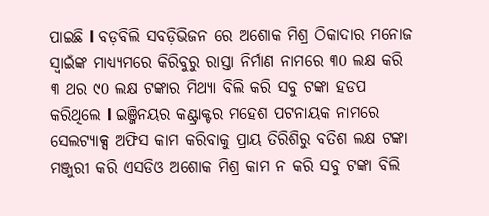ପାଇଛି l ବଡ଼ବିଲି ସବଡ଼ିଭିଜନ ରେ ଅଶୋକ ମିଶ୍ର ଠିକାଦାର ମନୋଜ ସ୍ୱାଇଁଙ୍କ ମାଧ୍ୟ୍ୟମରେ କିରିବୁରୁ ରାସ୍ତା ନିର୍ମାଣ ନାମରେ ୩0 ଲକ୍ଷ କରି ୩ ଥର ୯0 ଲକ୍ଷ ଟଙ୍କାର ମିଥ୍ୟା ବିଲି କରି ସବୁ ଟଙ୍କା ହଡପ କରିଥିଲେ l ଇଞ୍ଜିନୟର କଣ୍ଟ୍ରାକ୍ଟର ମହେଶ ପଟନାୟକ ନାମରେ ସେଲଟ୍ୟାକ୍ସ ଅଫିସ କାମ କରିବାକୁ ପ୍ରାୟ ତିରିଶିରୁ ବତିଶ ଲକ୍ଷ ଟଙ୍କା ମଞ୍ଜୁରୀ କରି ଏସଡିଓ ଅଶୋକ ମିଶ୍ର କାମ ନ କରି ସବୁ ଟଙ୍କା ବିଲି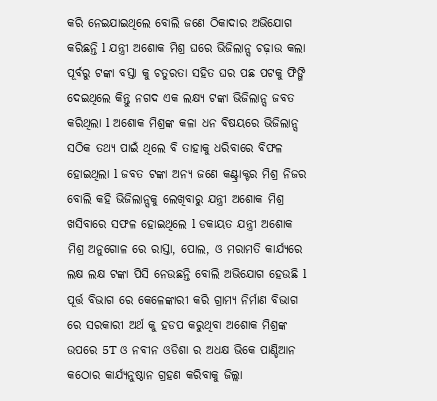କରି ନେଇଯାଇଥିଲେ ବୋଲି ଜଣେ ଠିକାଦାର ଅଭିଯୋଗ କରିଛନ୍ତି l ଯନ୍ତ୍ରୀ ଅଶୋକ ମିଶ୍ର ଘରେ ଭିଜିଲାନ୍ସ ଚଢ଼ାଉ କଲା ପୂର୍ବରୁ ଟଙ୍କା ବସ୍ତା କୁ ଚତୁରତା ସହିତ ଘର ପଛ ପଟକୁ ଫିଙ୍ଗି ଦେଇଥିଲେ କିନ୍ତୁ ନଗଦ ଏକ ଲକ୍ଷ୍ୟ ଟଙ୍କା ଭିଜିଲାନ୍ସ ଜବତ କରିଥିଲା l ଅଶୋକ ମିଶ୍ରଙ୍କ କଳା ଧନ ବିଷୟରେ ଭିଜିଲାନ୍ସ ସଠିକ ତଥ୍ୟ ପାଇଁ ଥିଲେ ବି ତାହାକୁ ଧରିବାରେ ବିଫଳ ହୋଇଥିଲା l ଜବତ ଟଙ୍କା ଅନ୍ୟ ଜଣେ କଣ୍ଟ୍ରାକ୍ଟର ମିଶ୍ର ନିଜର ବୋଲି କହି ଭିଜିଲାନ୍ସକୁ ଲେଖିବାରୁ ଯନ୍ତ୍ରୀ ଅଶୋକ ମିଶ୍ର ଖସିବାରେ ସଫଳ ହୋଇଥିଲେ l ଡକାୟତ ଯନ୍ତ୍ରୀ ଅଶୋକ ମିଶ୍ର ଅନୁଗୋଳ ରେ ରାସ୍ତା, ପୋଲ, ଓ ମରାମତି କାର୍ଯ୍ୟରେ ଲକ୍ଷ ଲକ୍ଷ ଟଙ୍କା ପିସି ନେଉଛନ୍ତି ବୋଲି ଅଭିଯୋଗ ହେଉଛି l ପୂର୍ତ୍ତ ବିଭାଗ ରେ କେଳେଙ୍କାରୀ କରି ଗ୍ରାମ୍ୟ ନିର୍ମାଣ ବିଭାଗ ରେ ସରକାରୀ ଅର୍ଥ କୁ ହଡପ କରୁଥିବା ଅଶୋକ ମିଶ୍ରଙ୍କ ଉପରେ 5T ଓ ନବୀନ ଓଡିଶା ର ଅଧକ୍ଷ ଭିକେ ପାଣ୍ଡିଆନ କଠୋର କାର୍ଯ୍ୟନୁଷ୍ଠାନ ଗ୍ରହଣ କରିବାକୁ ଜିଲ୍ଲା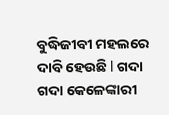ବୁଦ୍ଧିଜୀବୀ ମହଲରେ ଦାବି ହେଉଛି l ଗଦା ଗଦା କେଳେଙ୍କାରୀ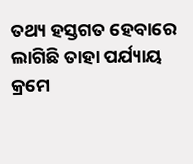ତଥ୍ୟ ହସ୍ତଗତ ହେବାରେ ଲାଗିଛି ତାହା ପର୍ଯ୍ୟାୟ କ୍ରମେ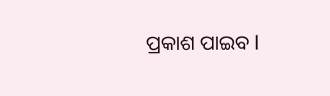ପ୍ରକାଶ ପାଇବ l